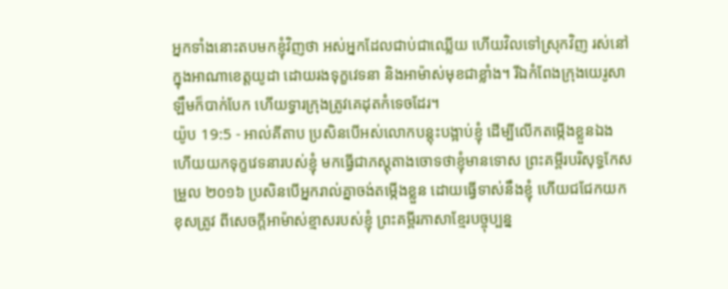អ្នកទាំងនោះតបមកខ្ញុំវិញថា អស់អ្នកដែលជាប់ជាឈ្លើយ ហើយវិលទៅស្រុកវិញ រស់នៅក្នុងអាណាខេត្តយូដា ដោយរងទុក្ខវេទនា និងអាម៉ាស់មុខជាខ្លាំង។ រីឯកំពែងក្រុងយេរូសាឡឹមក៏បាក់បែក ហើយទ្វារក្រុងត្រូវគេដុតកំទេចដែរ។
យ៉ូប 19:5 - អាល់គីតាប ប្រសិនបើអស់លោកបន្តុះបង្អាប់ខ្ញុំ ដើម្បីលើកតម្កើងខ្លួនឯង ហើយយកទុក្ខវេទនារបស់ខ្ញុំ មកធ្វើជាភស្ដុតាងចោទថាខ្ញុំមានទោស ព្រះគម្ពីរបរិសុទ្ធកែសម្រួល ២០១៦ ប្រសិនបើអ្នករាល់គ្នាចង់តម្កើងខ្លួន ដោយធ្វើទាស់នឹងខ្ញុំ ហើយជជែកយកខុសត្រូវ ពីសេចក្ដីអាម៉ាស់ខ្មាសរបស់ខ្ញុំ ព្រះគម្ពីរភាសាខ្មែរបច្ចុប្បន្ន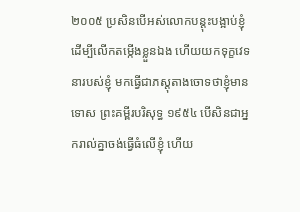២០០៥ ប្រសិនបើអស់លោកបន្តុះបង្អាប់ខ្ញុំ ដើម្បីលើកតម្កើងខ្លួនឯង ហើយយកទុក្ខវេទនារបស់ខ្ញុំ មកធ្វើជាភស្ដុតាងចោទថាខ្ញុំមានទោស ព្រះគម្ពីរបរិសុទ្ធ ១៩៥៤ បើសិនជាអ្នករាល់គ្នាចង់ធ្វើធំលើខ្ញុំ ហើយ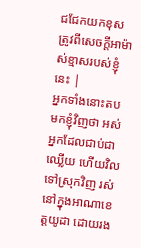ជជែកយកខុសត្រូវពីសេចក្ដីអាម៉ាស់ខ្មាសរបស់ខ្ញុំនេះ |
អ្នកទាំងនោះតបមកខ្ញុំវិញថា អស់អ្នកដែលជាប់ជាឈ្លើយ ហើយវិលទៅស្រុកវិញ រស់នៅក្នុងអាណាខេត្តយូដា ដោយរង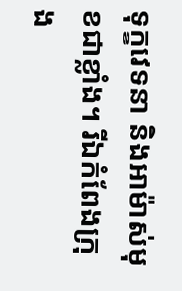ទុក្ខវេទនា និងអាម៉ាស់មុខជាខ្លាំង។ រីឯកំពែងក្រុង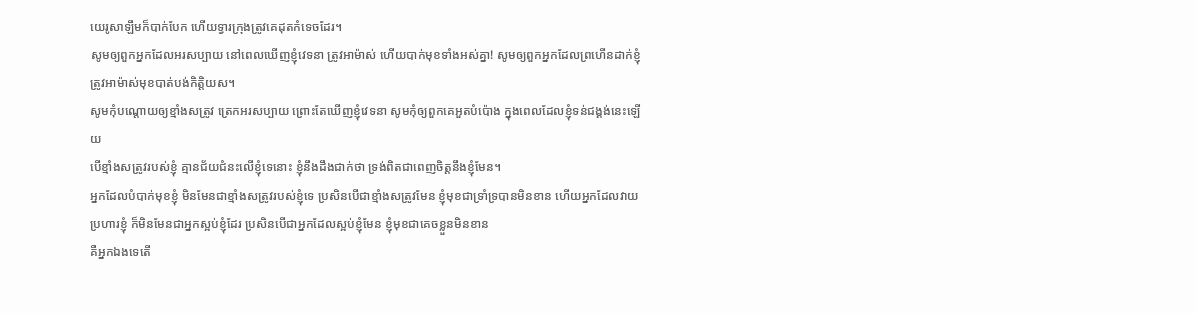យេរូសាឡឹមក៏បាក់បែក ហើយទ្វារក្រុងត្រូវគេដុតកំទេចដែរ។
សូមឲ្យពួកអ្នកដែលអរសប្បាយ នៅពេលឃើញខ្ញុំវេទនា ត្រូវអាម៉ាស់ ហើយបាក់មុខទាំងអស់គ្នា! សូមឲ្យពួកអ្នកដែលព្រហើនដាក់ខ្ញុំ ត្រូវអាម៉ាស់មុខបាត់បង់កិត្តិយស។
សូមកុំបណ្តោយឲ្យខ្មាំងសត្រូវ ត្រេកអរសប្បាយ ព្រោះតែឃើញខ្ញុំវេទនា សូមកុំឲ្យពួកគេអួតបំប៉ោង ក្នុងពេលដែលខ្ញុំទន់ជង្គង់នេះឡើយ
បើខ្មាំងសត្រូវរបស់ខ្ញុំ គ្មានជ័យជំនះលើខ្ញុំទេនោះ ខ្ញុំនឹងដឹងជាក់ថា ទ្រង់ពិតជាពេញចិត្តនឹងខ្ញុំមែន។
អ្នកដែលបំបាក់មុខខ្ញុំ មិនមែនជាខ្មាំងសត្រូវរបស់ខ្ញុំទេ ប្រសិនបើជាខ្មាំងសត្រូវមែន ខ្ញុំមុខជាទ្រាំទ្របានមិនខាន ហើយអ្នកដែលវាយប្រហារខ្ញុំ ក៏មិនមែនជាអ្នកស្អប់ខ្ញុំដែរ ប្រសិនបើជាអ្នកដែលស្អប់ខ្ញុំមែន ខ្ញុំមុខជាគេចខ្លួនមិនខាន
គឺអ្នកឯងទេតើ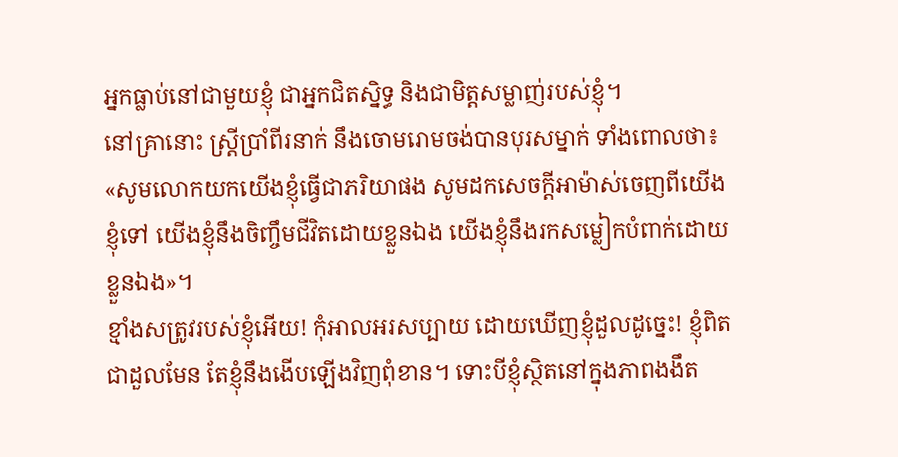អ្នកធ្លាប់នៅជាមួយខ្ញុំ ជាអ្នកជិតស្និទ្ធ និងជាមិត្តសម្លាញ់របស់ខ្ញុំ។
នៅគ្រានោះ ស្ត្រីប្រាំពីរនាក់ នឹងចោមរោមចង់បានបុរសម្នាក់ ទាំងពោលថា៖ «សូមលោកយកយើងខ្ញុំធ្វើជាភរិយាផង សូមដកសេចក្ដីអាម៉ាស់ចេញពីយើងខ្ញុំទៅ យើងខ្ញុំនឹងចិញ្ចឹមជីវិតដោយខ្លួនឯង យើងខ្ញុំនឹងរកសម្លៀកបំពាក់ដោយខ្លួនឯង»។
ខ្មាំងសត្រូវរបស់ខ្ញុំអើយ! កុំអាលអរសប្បាយ ដោយឃើញខ្ញុំដួលដូច្នេះ! ខ្ញុំពិតជាដួលមែន តែខ្ញុំនឹងងើបឡើងវិញពុំខាន។ ទោះបីខ្ញុំស្ថិតនៅក្នុងភាពងងឹត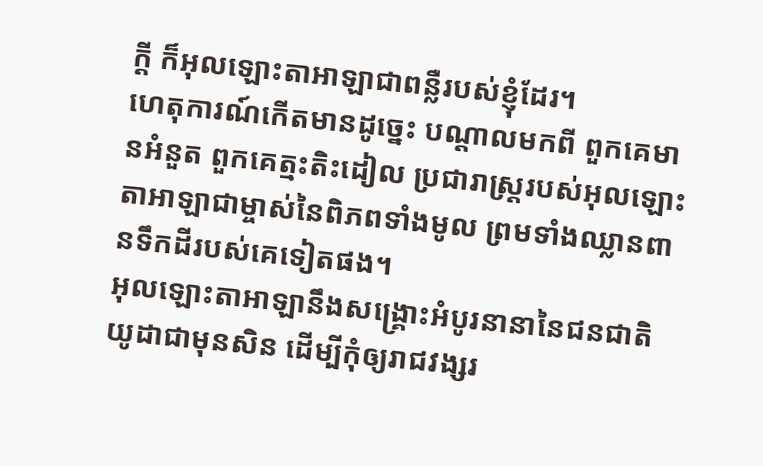ក្ដី ក៏អុលឡោះតាអាឡាជាពន្លឺរបស់ខ្ញុំដែរ។
ហេតុការណ៍កើតមានដូច្នេះ បណ្ដាលមកពី ពួកគេមានអំនួត ពួកគេត្មះតិះដៀល ប្រជារាស្ត្ររបស់អុលឡោះតាអាឡាជាម្ចាស់នៃពិភពទាំងមូល ព្រមទាំងឈ្លានពានទឹកដីរបស់គេទៀតផង។
អុលឡោះតាអាឡានឹងសង្គ្រោះអំបូរនានានៃជនជាតិយូដាជាមុនសិន ដើម្បីកុំឲ្យរាជវង្សរ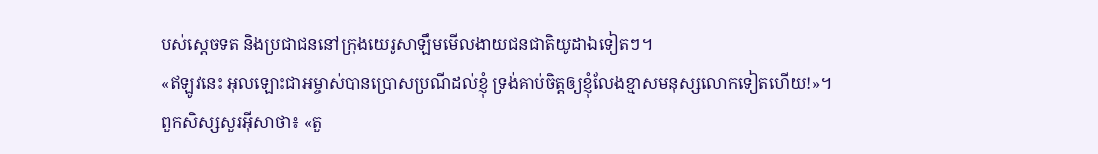បស់ស្តេចទត និងប្រជាជននៅក្រុងយេរូសាឡឹមមើលងាយជនជាតិយូដាឯទៀតៗ។
«ឥឡូវនេះ អុលឡោះជាអម្ចាស់បានប្រោសប្រណីដល់ខ្ញុំ ទ្រង់គាប់ចិត្តឲ្យខ្ញុំលែងខ្មាសមនុស្សលោកទៀតហើយ!»។
ពួកសិស្សសួរអ៊ីសាថា៖ «តួ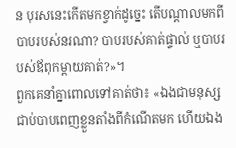ន បុរសនេះកើតមកខ្វាក់ដូច្នេះ តើបណ្ដាលមកពីបាបរបស់នរណា? បាបរបស់គាត់ផ្ទាល់ ឬបាបរបស់ឪពុកម្ដាយគាត់?»។
ពួកគេនាំគ្នាពោលទៅគាត់ថា៖ «ឯងជាមនុស្សជាប់បាបពេញខ្លួនតាំងពីកំណើតមក ហើយឯង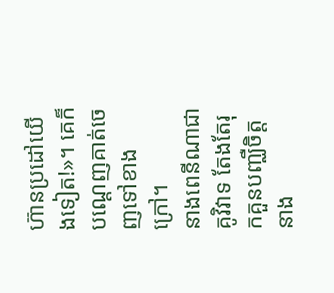ហ៊ានប្រដៅយើងទៀត!»។ គេក៏បណ្ដេញគាត់ចេញទៅខាងក្រៅ។
នាងពេនីណាជាគូវិវាទ តែងតែរុកគួនបញ្ឈឺចិត្តនាង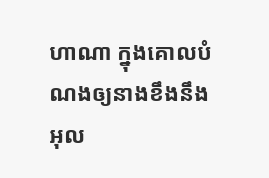ហាណា ក្នុងគោលបំណងឲ្យនាងខឹងនឹងអុល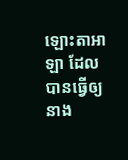ឡោះតាអាឡា ដែលបានធ្វើឲ្យនាង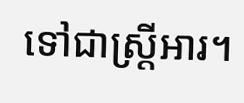ទៅជាស្ត្រីអារ។